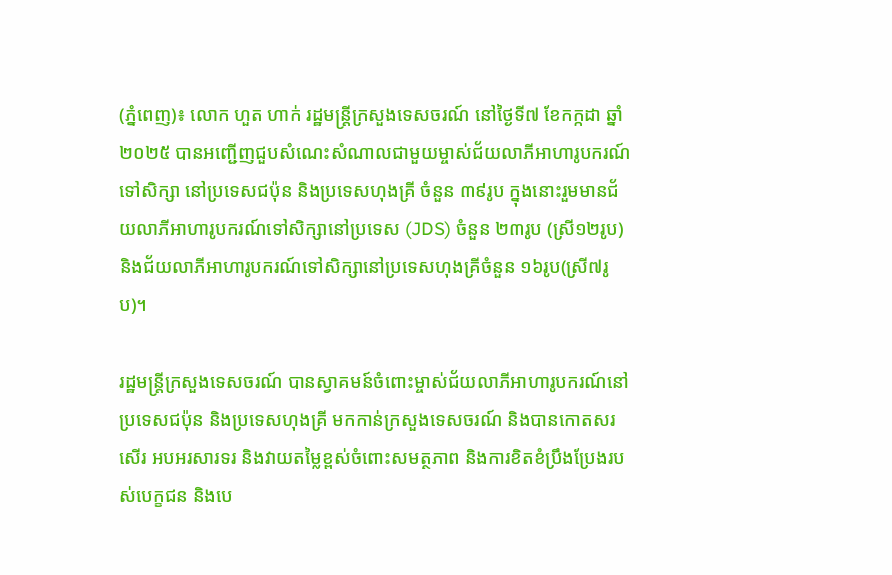(ភ្នំពេញ)៖ លោក ហួត ហាក់ រដ្ឋមន្ត្រីក្រសួងទេសចរណ៍ នៅថ្ងៃទី៧ ខែកក្កដា ឆ្នាំ២០២៥ បានអញ្ជើញជួបសំណេះសំណាលជាមួយម្ចាស់ជ័យលាភីអាហារូបករណ៍ទៅសិក្សា នៅប្រទេសជប៉ុន និងប្រទេសហុងគ្រី ចំនួន ៣៩រូប ក្នុងនោះរួមមានជ័យលាភីអាហារូបករណ៍ទៅសិក្សានៅប្រទេស (JDS) ចំនួន ២៣រូប (ស្រី១២រូប) និងជ័យលាភីអាហារូបករណ៍ទៅសិក្សានៅប្រទេសហុងគ្រីចំនួន ១៦រូប(ស្រី៧រូប)។

រដ្ឋមន្រ្តីក្រសួងទេសចរណ៍ បានស្វាគមន៍ចំពោះម្ចាស់ជ័យលាភីអាហារូបករណ៍នៅប្រទេសជប៉ុន និងប្រទេសហុងគ្រី មកកាន់ក្រសួងទេសចរណ៍ និងបានកោតសរសើរ អបអរសារទរ និងវាយតម្លៃខ្ពស់ចំពោះសមត្ថភាព និងការខិតខំប្រឹងប្រែងរបស់បេក្ខជន និងបេ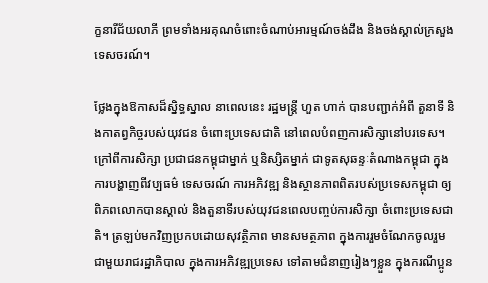ក្ខនារីជ័យលាភី ព្រមទាំងអរគុណចំពោះចំណាប់អារម្មណ៍ចង់ដឹង និងចង់ស្គាល់ក្រសួងទេសចរណ៍។

ថ្លែងក្នុងឱកាសដ៏ស្និទ្ធស្នាល នាពេលនេះ រដ្ឋមន្រ្តី ហួត ហាក់ បានបញ្ជាក់អំពី តួនាទី និងកាតព្វកិច្ចរបស់យុវជន ចំពោះប្រទេសជាតិ នៅពេលបំពញការសិក្សានៅបរទេស។ ក្រៅពីការសិក្សា ប្រជាជនកម្ពុជាម្នាក់ ឬនិស្សិតម្នាក់ ជាទូតសុឆន្ទៈតំណាងកម្ពុជា ក្នុងការបង្ហាញពីវប្បធម៌ ទេសចរណ៍ ការអភិវឌ្ឍ និងស្ថានភាពពិតរបស់ប្រទេសកម្ពុជា ឲ្យពិភពលោកបានស្គាល់ និងតួនាទីរបស់យុវជនពេលបញ្ចប់ការសិក្សា ចំពោះប្រទេសជាតិ។ ត្រឡប់មកវិញប្រកបដោយសុវត្ថិភាព មានសមត្ថភាព ក្នុងការរួមចំណែកចូលរួមជាមួយរាជរដ្ឋាភិបាល ក្នុងការអភិវឌ្ឍប្រទេស ទៅតាមជំនាញរៀងៗខ្លួន ក្នុងករណីប្អូន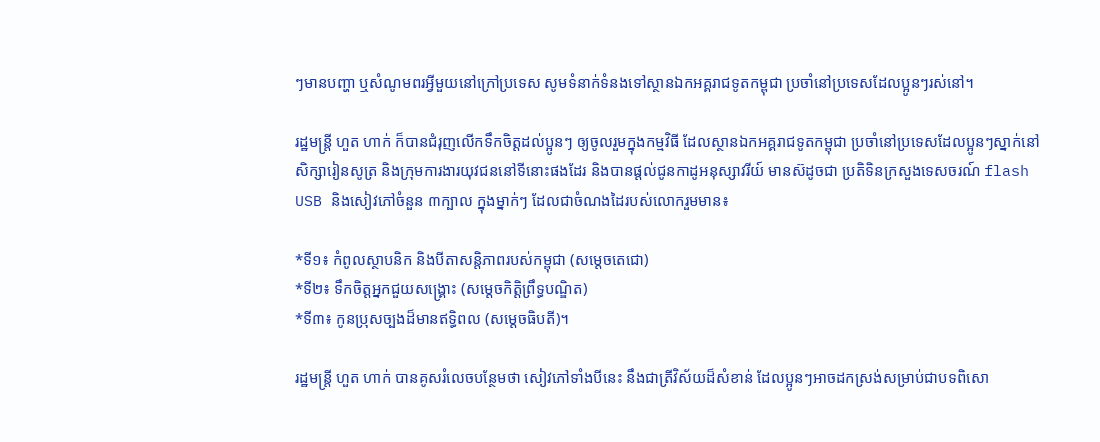ៗមានបញ្ហា ឬសំណូមពរអ្វីមួយនៅក្រៅប្រទេស សូមទំនាក់ទំនងទៅស្ថានឯកអគ្គរាជទូតកម្ពុជា ប្រចាំនៅប្រទេសដែលប្អូនៗរស់នៅ។

រដ្ឋមន្រ្តី ហួត ហាក់ ក៏បានជំរុញលើកទឹកចិត្តដល់ប្អូនៗ ឲ្យចូលរួមក្នុងកម្មវិធី ដែលស្ថានឯកអគ្គរាជទូតកម្ពុជា ប្រចាំនៅប្រទេសដែលប្អូនៗស្នាក់នៅសិក្សារៀនសូត្រ និងក្រុមការងារយុវជននៅទីនោះផងដែរ និងបានផ្តល់ជូនកាដូអនុស្សាវរីយ៍ មានស៊ដូចជា ប្រតិទិនក្រសួងទេសចរណ៍ flash USB និងសៀវភៅចំនួន ៣ក្បាល ក្នុងម្នាក់ៗ ដែលជាចំណងដៃរបស់លោករួមមាន៖

*ទី១៖ កំពូលស្ថាបនិក និងបីតាសន្តិភាពរបស់កម្ពុជា (សម្តេចតេជោ)
*ទី២៖ ទឹកចិត្តអ្នកជួយសង្គ្រោះ (សម្តេចកិត្តិព្រឹទ្ធបណ្ឌិត)
*ទី៣៖ កូនប្រុសច្បងដ៏មានឥទ្ធិពល (សម្តេចធិបតី)។

រដ្ឋមន្ត្រី ហួត ហាក់ បានគូសរំលេចបន្ថែមថា សៀវភៅទាំងបីនេះ នឹងជាត្រីវិស័យដ៏សំខាន់ ដែលប្អូនៗអាចដកស្រង់សម្រាប់ជាបទពិសោ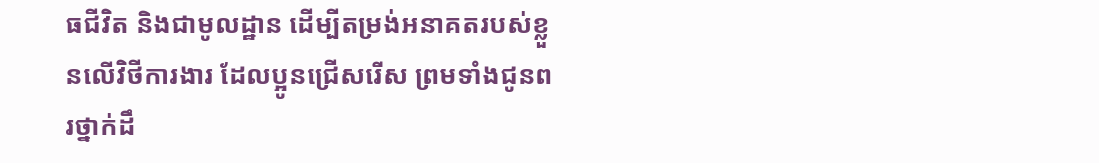ធជីវិត និងជាមូលដ្ឋាន ដើម្បីតម្រង់អនាគតរបស់ខ្លួនលើវិថីការងារ ដែលប្អូនជ្រើសរើស ព្រមទាំងជូនពរថ្នាក់ដឹ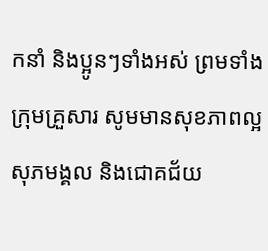កនាំ និងប្អូនៗទាំងអស់ ព្រមទាំងក្រុមគ្រួសារ សូមមានសុខភាពល្អ សុភមង្គល និងជោគជ័យ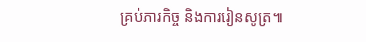គ្រប់ភារកិច្ច និងការរៀនសូត្រ៕